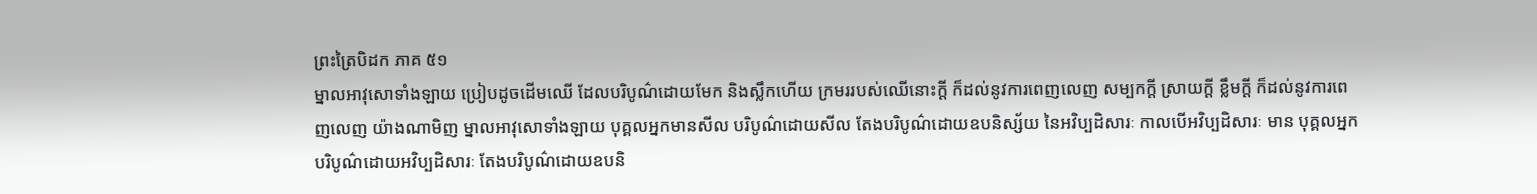ព្រះត្រៃបិដក ភាគ ៥១
ម្នាលអាវុសោទាំងឡាយ ប្រៀបដូចដើមឈើ ដែលបរិបូណ៌ដោយមែក និងស្លឹកហើយ ក្រមររបស់ឈើនោះក្តី ក៏ដល់នូវការពេញលេញ សម្បកក្តី ស្រាយក្តី ខ្លឹមក្តី ក៏ដល់នូវការពេញលេញ យ៉ាងណាមិញ ម្នាលអាវុសោទាំងឡាយ បុគ្គលអ្នកមានសីល បរិបូណ៌ដោយសីល តែងបរិបូណ៌ដោយឧបនិស្ស័យ នៃអវិប្បដិសារៈ កាលបើអវិប្បដិសារៈ មាន បុគ្គលអ្នកបរិបូណ៌ដោយអវិប្បដិសារៈ តែងបរិបូណ៌ដោយឧបនិ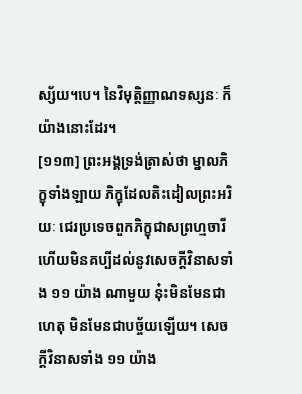ស្ស័យ។បេ។ នៃវិមុត្តិញ្ញាណទស្សនៈ ក៏យ៉ាងនោះដែរ។
[១១៣] ព្រះអង្គទ្រង់ត្រាស់ថា ម្នាលភិក្ខុទាំងឡាយ ភិក្ខុដែលតិះដៀលព្រះអរិយៈ ជេរប្រទេចពួកភិក្ខុជាសព្រហ្មចារី ហើយមិនគប្បីដល់នូវសេចក្តីវិនាសទាំង ១១ យ៉ាង ណាមួយ នុ៎ះមិនមែនជាហេតុ មិនមែនជាបច្ច័យឡើយ។ សេចក្តីវិនាសទាំង ១១ យ៉ាង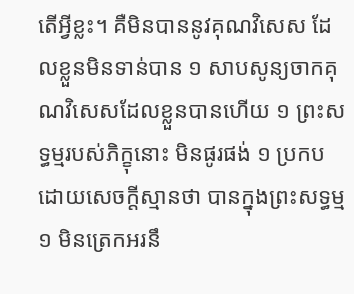តើអ្វីខ្លះ។ គឺមិនបាននូវគុណវិសេស ដែលខ្លួនមិនទាន់បាន ១ សាបសូន្យចាកគុណវិសេសដែលខ្លួនបានហើយ ១ ព្រះសទ្ធម្មរបស់ភិក្ខុនោះ មិនផូរផង់ ១ ប្រកបដោយសេចក្តីស្មានថា បានក្នុងព្រះសទ្ធម្ម ១ មិនត្រេកអរនឹ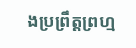ងប្រព្រឹត្តព្រហ្ម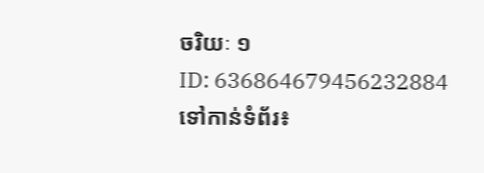ចរិយៈ ១
ID: 636864679456232884
ទៅកាន់ទំព័រ៖